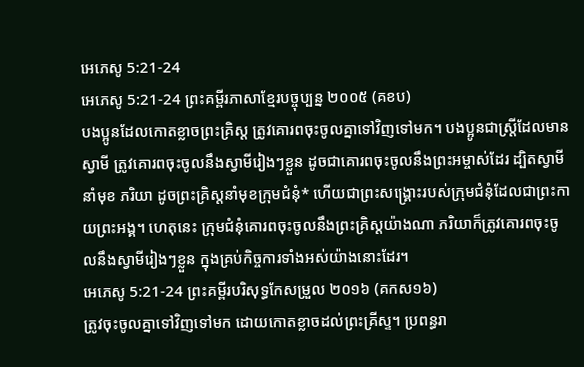អេភេសូ 5:21-24
អេភេសូ 5:21-24 ព្រះគម្ពីរភាសាខ្មែរបច្ចុប្បន្ន ២០០៥ (គខប)
បងប្អូនដែលកោតខ្លាចព្រះគ្រិស្ត ត្រូវគោរពចុះចូលគ្នាទៅវិញទៅមក។ បងប្អូនជាស្ត្រីដែលមានស្វាមី ត្រូវគោរពចុះចូលនឹងស្វាមីរៀងៗខ្លួន ដូចជាគោរពចុះចូលនឹងព្រះអម្ចាស់ដែរ ដ្បិតស្វាមីនាំមុខ ភរិយា ដូចព្រះគ្រិស្តនាំមុខក្រុមជំនុំ* ហើយជាព្រះសង្គ្រោះរបស់ក្រុមជំនុំដែលជាព្រះកាយព្រះអង្គ។ ហេតុនេះ ក្រុមជំនុំគោរពចុះចូលនឹងព្រះគ្រិស្តយ៉ាងណា ភរិយាក៏ត្រូវគោរពចុះចូលនឹងស្វាមីរៀងៗខ្លួន ក្នុងគ្រប់កិច្ចការទាំងអស់យ៉ាងនោះដែរ។
អេភេសូ 5:21-24 ព្រះគម្ពីរបរិសុទ្ធកែសម្រួល ២០១៦ (គកស១៦)
ត្រូវចុះចូលគ្នាទៅវិញទៅមក ដោយកោតខ្លាចដល់ព្រះគ្រីស្ទ។ ប្រពន្ធរា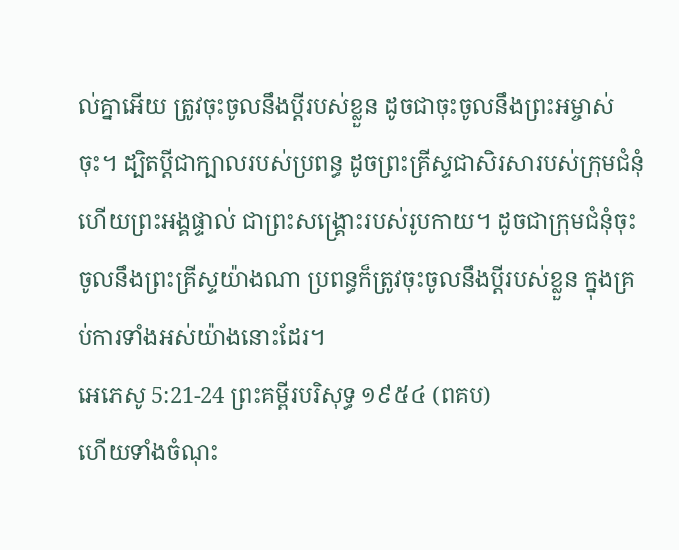ល់គ្នាអើយ ត្រូវចុះចូលនឹងប្តីរបស់ខ្លួន ដូចជាចុះចូលនឹងព្រះអម្ចាស់ចុះ។ ដ្បិតប្តីជាក្បាលរបស់ប្រពន្ធ ដូចព្រះគ្រីស្ទជាសិរសារបស់ក្រុមជំនុំ ហើយព្រះអង្គផ្ទាល់ ជាព្រះសង្គ្រោះរបស់រូបកាយ។ ដូចជាក្រុមជំនុំចុះចូលនឹងព្រះគ្រីស្ទយ៉ាងណា ប្រពន្ធក៏ត្រូវចុះចូលនឹងប្តីរបស់ខ្លួន ក្នុងគ្រប់ការទាំងអស់យ៉ាងនោះដែរ។
អេភេសូ 5:21-24 ព្រះគម្ពីរបរិសុទ្ធ ១៩៥៤ (ពគប)
ហើយទាំងចំណុះ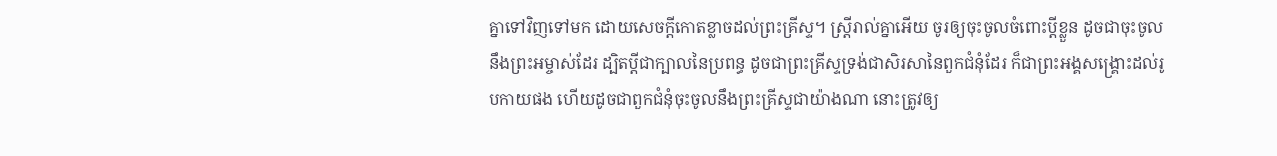គ្នាទៅវិញទៅមក ដោយសេចក្ដីកោតខ្លាចដល់ព្រះគ្រីស្ទ។ ស្ត្រីរាល់គ្នាអើយ ចូរឲ្យចុះចូលចំពោះប្ដីខ្លួន ដូចជាចុះចូលនឹងព្រះអម្ចាស់ដែរ ដ្បិតប្ដីជាក្បាលនៃប្រពន្ធ ដូចជាព្រះគ្រីស្ទទ្រង់ជាសិរសានៃពួកជំនុំដែរ ក៏ជាព្រះអង្គសង្គ្រោះដល់រូបកាយផង ហើយដូចជាពួកជំនុំចុះចូលនឹងព្រះគ្រីស្ទជាយ៉ាងណា នោះត្រូវឲ្យ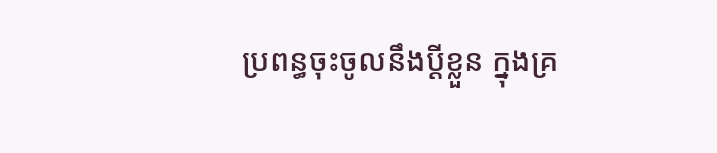ប្រពន្ធចុះចូលនឹងប្ដីខ្លួន ក្នុងគ្រ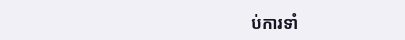ប់ការទាំ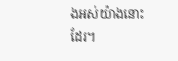ងអស់យ៉ាងនោះដែរ។